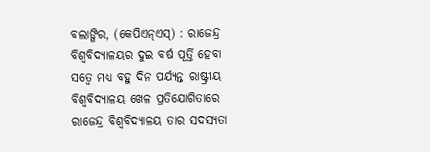ବଲାଙ୍ଗିର, (କେପିଏନ୍ଏସ୍) : ରାଜେନ୍ଦ୍ର ବିଶ୍ୱବିଦ୍ୟାଳୟର ଦୁଇ ବର୍ଷ ପୂର୍ତ୍ତି ହେବା ସତ୍ୱେ ମଧ୍ୟ ବହୁ ଦିନ ପର୍ଯ୍ୟନ୍ତ ରାଷ୍ଟ୍ରୀୟ ବିଶ୍ୱବିଦ୍ୟାଳୟ ଖେଳ ପ୍ରତିଯୋଗିତାରେ ରାଜେନ୍ଦ୍ର ବିଶ୍ୱବିଦ୍ୟାଳୟ ତାର ସଦସ୍ୟତା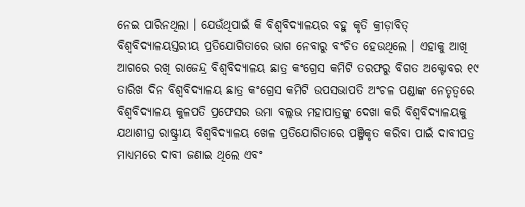ନେଇ ପାରିନଥିଲା । ଯେଉଁଥିପାଇଁ କି ବିଶ୍ୱବିଦ୍ୟାଳୟର ବହୁ କୃତି କ୍ରୀଡ଼ାବିତ୍ ବିଶ୍ୱବିଦ୍ୟାଳୟସ୍ତରୀୟ ପ୍ରତିଯୋଗିତାରେ ଭାଗ ନେବାରୁ ବଂଚିତ ହେଉଥିଲେ । ଏହାକୁ ଆଖି ଆଗରେ ରଖି ରାଜେନ୍ଦ୍ର ବିଶ୍ୱବିଦ୍ୟାଳୟ ଛାତ୍ର କଂଗ୍ରେସ କମିଟି ତରଫରୁ ବିଗତ ଅକ୍ଟୋବର ୧୯ ତାରିଖ ଦିନ ବିଶ୍ୱବିଦ୍ୟାଳୟ ଛାତ୍ର କଂଗ୍ରେସ କମିଟି ଉପସଭାପତି ଅଂଚଳ ପଣ୍ଡାଙ୍କ ନେତୃତ୍ୱରେ ବିଶ୍ୱବିଦ୍ୟାଳୟ କୁଳପତି ପ୍ରଫେସର ଉମା ବଲ୍ଲଭ ମହାପାତ୍ରଙ୍କୁ ଦେଖା କରି ବିଶ୍ୱବିଦ୍ୟାଳୟକୁ ଯଥାଶୀଘ୍ର ରାଷ୍ଟ୍ରୀୟ ବିଶ୍ୱବିଦ୍ୟାଳୟ ଖେଳ ପ୍ରତିଯୋଗିତାରେ ପଞ୍ଜିକୃତ କରିବା ପାଇଁ ଦାବୀପତ୍ର ମାଧ୍ୟମରେ ଦାବୀ ଜଣାଇ ଥିଲେ ଏବଂ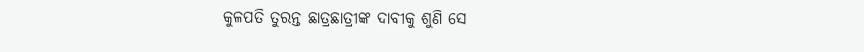କୁଳପତି ତୁରନ୍ତ ଛାତ୍ରଛାତ୍ରୀଙ୍କ ଦାବୀକୁ ଶୁଣି ସେ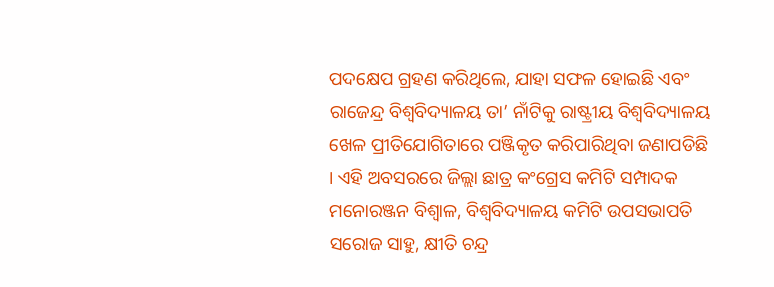ପଦକ୍ଷେପ ଗ୍ରହଣ କରିଥିଲେ, ଯାହା ସଫଳ ହୋଇଛି ଏବଂ ରାଜେନ୍ଦ୍ର ବିଶ୍ୱବିଦ୍ୟାଳୟ ତା’ ନାଁଟିକୁ ରାଷ୍ଟ୍ରୀୟ ବିଶ୍ୱବିଦ୍ୟାଳୟ ଖେଳ ପ୍ରୀତିଯୋଗିତାରେ ପଞ୍ଜିକୃତ କରିପାରିଥିବା ଜଣାପଡିଛି । ଏହି ଅବସରରେ ଜିଲ୍ଲା ଛାତ୍ର କଂଗ୍ରେସ କମିଟି ସମ୍ପାଦକ ମନୋରଞ୍ଜନ ବିଶ୍ୱାଳ, ବିଶ୍ୱବିଦ୍ୟାଳୟ କମିଟି ଉପସଭାପତି ସରୋଜ ସାହୁ, କ୍ଷୀତି ଚନ୍ଦ୍ର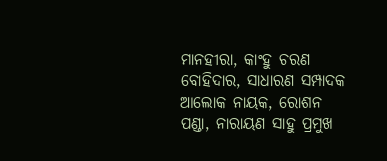ମାନହୀରା, କାଂହୁ ଚରଣ ବୋହିଦାର, ସାଧାରଣ ସମ୍ପାଦକ ଆଲୋକ ନାୟକ, ରୋଶନ ପଣ୍ଡା, ନାରାୟଣ ସାହୁ ପ୍ରମୁଖ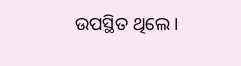ଉପସ୍ଥିତ ଥିଲେ ।